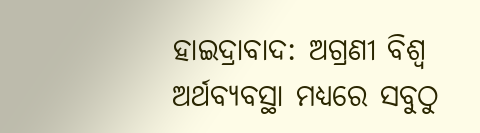ହାଇଦ୍ରାବାଦ: ଅଗ୍ରଣୀ ବିଶ୍ବ ଅର୍ଥବ୍ୟବସ୍ଥା ମଧ୍ୟରେ ସବୁଠୁ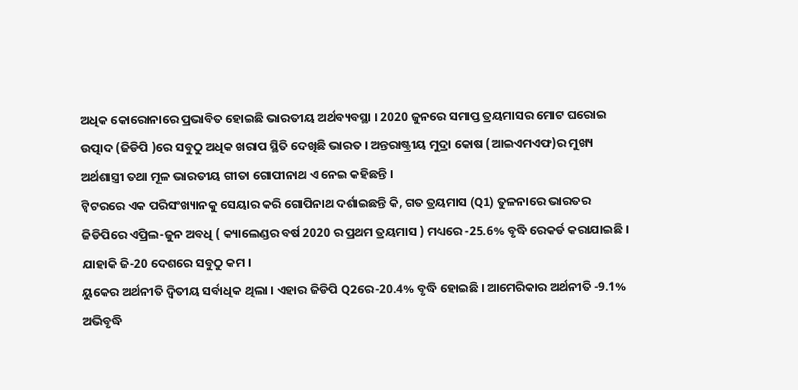ଅଧିକ କୋରୋନାରେ ପ୍ରଭାବିତ ହୋଇଛି ଭାରତୀୟ ଅର୍ଥବ୍ୟବସ୍ଥା । 2020 ଜୁନରେ ସମାପ୍ତ ତ୍ରୟମାସର ମୋଟ ଘରୋଇ ଉତ୍ପାଦ (ଜିଡିପି )ରେ ସବୁଠୁ ଅଧିକ ଖରାପ ସ୍ଥିତି ଦେଖିଛି ଭାରତ । ଅନ୍ତରାଷ୍ଟ୍ରୀୟ ମୁଦ୍ରା କୋଷ (ଆଇଏମଏଫ)ର ମୁଖ୍ୟ ଅର୍ଥଶାସ୍ତ୍ରୀ ତଥା ମୂଳ ଭାରତୀୟ ଗୀତା ଗୋପୀନାଥ ଏ ନେଇ କହିଛନ୍ତି ।
ଟ୍ବିଟରରେ ଏକ ପରିସଂଖ୍ୟାନକୁ ସେୟାର କରି ଗୋପିନାଥ ଦର୍ଶାଇଛନ୍ତି କି, ଗତ ତ୍ରୟମାସ (Q1) ତୁଳନାରେ ଭାରତର ଜିଡିପିରେ ଏପ୍ରିଲ-ଜୁନ ଅବଧି ( କ୍ୟାଲେଣ୍ଡର ବର୍ଷ 2020 ର ପ୍ରଥମ ତ୍ରୟମାସ ) ମଧ୍ୟରେ -25.6% ବୃଦ୍ଧି ରେକର୍ଡ କରାଯାଇଛି । ଯାହାକି ଜି-20 ଦେଶରେ ସବୁଠୁ କମ ।
ୟୁକେର ଅର୍ଥନୀତି ଦ୍ୱିତୀୟ ସର୍ବାଧିକ ଥିଲା । ଏହାର ଜିଡିପି Q2ରେ-20.4% ବୃଦ୍ଧି ହୋଇଛି । ଆମେରିକାର ଅର୍ଥନୀତି -9.1% ଅଭିବୃଦ୍ଧି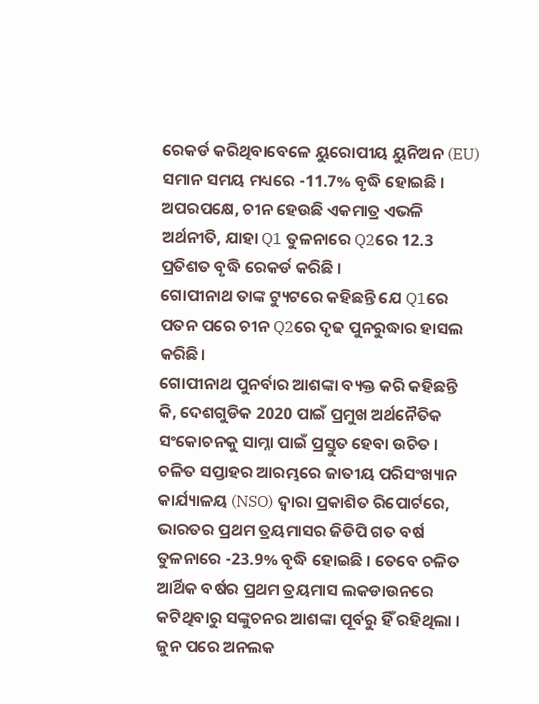ରେକର୍ଡ କରିଥିବାବେଳେ ୟୁରୋପୀୟ ୟୁନିଅନ (EU) ସମାନ ସମୟ ମଧ୍ୟରେ -11.7% ବୃଦ୍ଧି ହୋଇଛି । ଅପରପକ୍ଷେ, ଚୀନ ହେଉଛି ଏକମାତ୍ର ଏଭଳି ଅର୍ଥନୀତି, ଯାହା Q1 ତୁଳନାରେ Q2ରେ 12.3 ପ୍ରତିଶତ ବୃଦ୍ଧି ରେକର୍ଡ କରିଛି ।
ଗୋପୀନାଥ ତାଙ୍କ ଟ୍ୟୁଟରେ କହିଛନ୍ତି ଯେ Q1ରେ ପତନ ପରେ ଚୀନ Q2ରେ ଦୃଢ ପୁନରୁଦ୍ଧାର ହାସଲ କରିଛି।
ଗୋପୀନାଥ ପୁନର୍ବାର ଆଶଙ୍କା ବ୍ୟକ୍ତ କରି କହିଛନ୍ତି କି, ଦେଶଗୁଡିକ 2020 ପାଇଁ ପ୍ରମୁଖ ଅର୍ଥନୈତିକ ସଂକୋଚନକୁ ସାମ୍ନା ପାଇଁ ପ୍ରସ୍ତୁତ ହେବା ଉଚିତ ।
ଚଳିତ ସପ୍ତାହର ଆରମ୍ଭରେ ଜାତୀୟ ପରିସଂଖ୍ୟାନ କାର୍ଯ୍ୟାଳୟ (NSO) ଦ୍ବାରା ପ୍ରକାଶିତ ରିପୋର୍ଟରେ, ଭାରତର ପ୍ରଥମ ତ୍ରୟମାସର ଜିଡିପି ଗତ ବର୍ଷ ତୁଳନାରେ -23.9% ବୃଦ୍ଧି ହୋଇଛି । ତେବେ ଚଳିତ ଆର୍ଥିକ ବର୍ଷର ପ୍ରଥମ ତ୍ରୟମାସ ଲକଡାଉନରେ କଟିଥିବାରୁ ସଙ୍କୁଚନର ଆଶଙ୍କା ପୂର୍ବରୁ ହିଁ ରହିଥିଲା । ଜୁନ ପରେ ଅନଲକ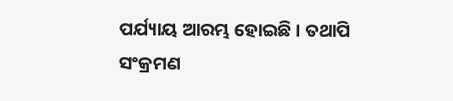ପର୍ଯ୍ୟାୟ ଆରମ୍ଭ ହୋଇଛି । ତଥାପି ସଂକ୍ରମଣ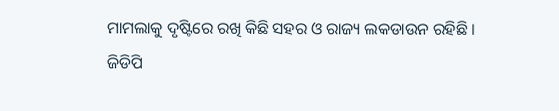ମାମଲାକୁ ଦୃଷ୍ଟିରେ ରଖି କିଛି ସହର ଓ ରାଜ୍ୟ ଲକଡାଉନ ରହିଛି ।
ଜିଡିପି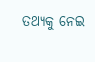ତଥ୍ୟକୁ ନେଇ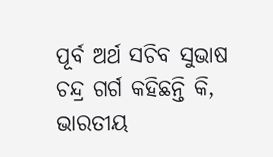ପୂର୍ବ ଅର୍ଥ ସଚିବ ସୁଭାଷ ଚନ୍ଦ୍ର ଗର୍ଗ କହିଛନ୍ତି କି, ଭାରତୀୟ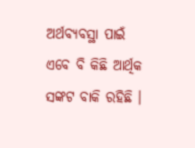ଅର୍ଥବ୍ୟବସ୍ଥା ପାଇଁ ଏବେ ବି କିଛି ଆର୍ଥିକ ସଙ୍କଟ ବାକି ରହିଛି ।